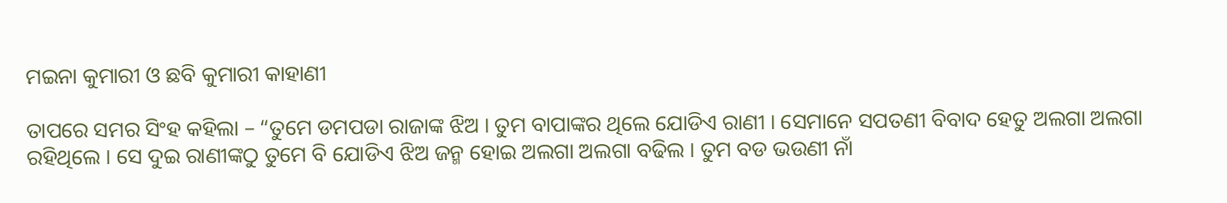ମଇନା କୁମାରୀ ଓ ଛବି କୁମାରୀ କାହାଣୀ

ତାପରେ ସମର ସିଂହ କହିଲା – “ତୁମେ ଡମପଡା ରାଜାଙ୍କ ଝିଅ । ତୁମ ବାପାଙ୍କର ଥିଲେ ଯୋଡିଏ ରାଣୀ । ସେମାନେ ସପତଣୀ ବିବାଦ ହେତୁ ଅଲଗା ଅଲଗା ରହିଥିଲେ । ସେ ଦୁଇ ରାଣୀଙ୍କଠୁ ତୁମେ ବି ଯୋଡିଏ ଝିଅ ଜନ୍ମ ହୋଇ ଅଲଗା ଅଲଗା ବଢିଲ । ତୁମ ବଡ ଭଉଣୀ ନାଁ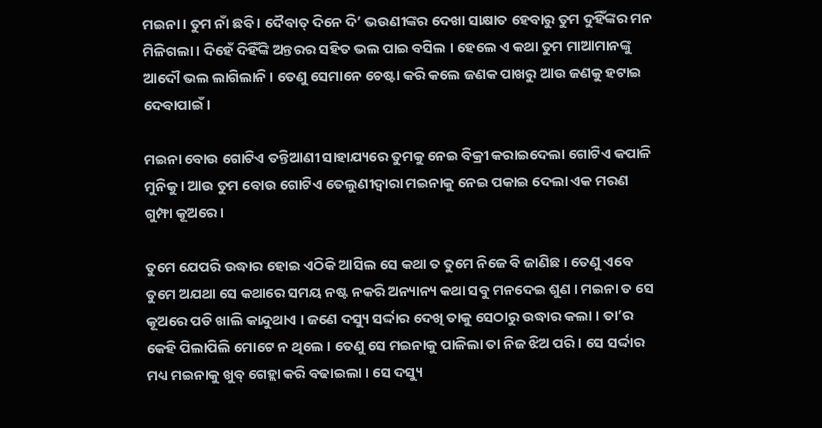ମଇନା । ତୁମ ନାଁ ଛବି । ଦୈବାତ୍ ଦିନେ ଦି’ ଭଉଣୀଙ୍କର ଦେଖା ସାକ୍ଷାତ ହେବାରୁ ତୁମ ଦୁହିଁଙ୍କର ମନ ମିଳିଗଲା । ଦିହେଁ ଦିହିଁଙ୍କି ଅନ୍ତରର ସହିତ ଭଲ ପାଇ ବସିଲ । ହେଲେ ଏ କଥା ତୁମ ମାଆମାନଙ୍କୁ  ଆଦୌ ଭଲ ଲାଗିଲାନି । ତେଣୁ ସେମାନେ ଚେଷ୍ଟା କରି କଲେ ଜଣକ ପାଖରୁ ଆଉ ଜଣକୁ ହଟାଇ ଦେବାପାଇଁ ।

ମଇନା ବୋଉ ଗୋଟିଏ ତନ୍ତିଆଣୀ ସାହାଯ୍ୟରେ ତୁମକୁ ନେଇ ବିକ୍ରୀ କରାଇଦେଲା ଗୋଟିଏ କପାଳି ମୁନିକୁ । ଆଉ ତୁମ ବୋଉ ଗୋଟିଏ ତେଲୁଣୀଦ୍ୱାରା ମଇନାକୁ ନେଇ ପକାଇ ଦେଲା ଏକ ମରଣ ଗୁମ୍ଫା କୂଅରେ ।

ତୁମେ ଯେପରି ଉଦ୍ଧାର ହୋଇ ଏଠିକି ଆସିଲ ସେ କଥା ତ ତୁମେ ନିଜେ ବି ଜାଣିଛ । ତେଣୁ ଏବେ ତୁମେ ଅଯଥା ସେ କଥାରେ ସମୟ ନଷ୍ଟ ନକରି ଅନ୍ୟାନ୍ୟ କଥା ସବୁ ମନଦେଇ ଶୁଣ । ମଇନା ତ ସେ କୂଅରେ ପଡି ଖାଲି କାନ୍ଦୁଥାଏ । ଜଣେ ଦସ୍ୟୁ ସର୍ଦ୍ଦାର ଦେଖି ତାକୁ ସେଠାରୁ ଉଦ୍ଧାର କଲା । ତା’ର କେହି ପିଲାପିଲି ମୋଟେ ନ ଥିଲେ । ତେଣୁ ସେ ମଇନାକୁ ପାଳିଲା ତା ନିଜ ଝିଅ ପରି । ସେ ସର୍ଦ୍ଦାର ମଧ୍ୟ ମଇନାକୁ ଖୁବ୍ ଗେହ୍ଲା କରି ବଢାଇଲା । ସେ ଦସ୍ୟୁ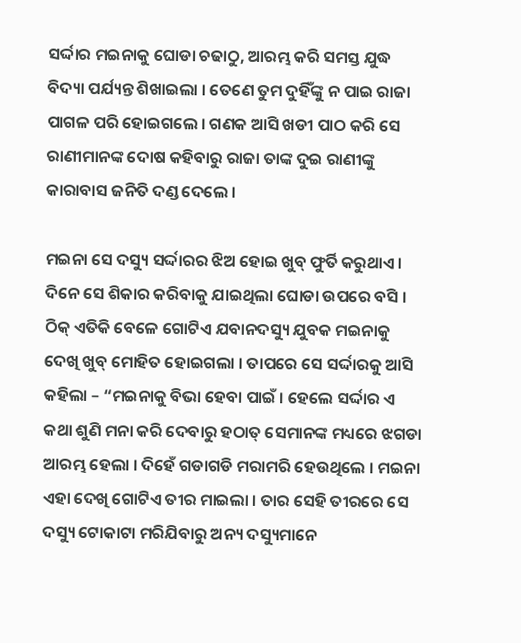ସର୍ଦ୍ଦାର ମଇନାକୁ ଘୋଡା ଚଢାଠୁ, ଆରମ୍ଭ କରି ସମସ୍ତ ଯୁଦ୍ଧ ବିଦ୍ୟା ପର୍ଯ୍ୟନ୍ତ ଶିଖାଇଲା । ତେଣେ ତୁମ ଦୁହିଁଙ୍କୁ ନ ପାଇ ରାଜା ପାଗଳ ପରି ହୋଇଗଲେ । ଗଣକ ଆସି ଖଡୀ ପାଠ କରି ସେ ରାଣୀମାନଙ୍କ ଦୋଷ କହିବାରୁ ରାଜା ତାଙ୍କ ଦୁଇ ରାଣୀଙ୍କୁ କାରାବାସ ଜନିତି ଦଣ୍ଡ ଦେଲେ ।

ମଇନା ସେ ଦସ୍ୟୁ ସର୍ଦ୍ଦାରର ଝିଅ ହୋଇ ଖୁବ୍ ଫୁର୍ତି କରୁଥାଏ । ଦିନେ ସେ ଶିକାର କରିବାକୁ ଯାଇଥିଲା ଘୋଡା ଉପରେ ବସି । ଠିକ୍ ଏତିକି ବେଳେ ଗୋଟିଏ ଯବାନଦସ୍ୟୁ ଯୁବକ ମଇନାକୁ ଦେଖି ଖୁବ୍ ମୋହିତ ହୋଇଗଲା । ତାପରେ ସେ ସର୍ଦ୍ଦାରକୁ ଆସି କହିଲା – “ମଇନାକୁ ବିଭା ହେବା ପାଇଁ । ହେଲେ ସର୍ଦ୍ଦାର ଏ କଥା ଶୁଣି ମନା କରି ଦେବାରୁ ହଠାତ୍ ସେମାନଙ୍କ ମଧ୍ୟରେ ଝଗଡା ଆରମ୍ଭ ହେଲା । ଦିହେଁ ଗଡାଗଡି ମରାମରି ହେଉଥିଲେ । ମଇନା ଏହା ଦେଖି ଗୋଟିଏ ତୀର ମାଇଲା । ତାର ସେହି ତୀରରେ ସେ ଦସ୍ୟୁ ଟୋକାଟା ମରିଯିବାରୁ ଅନ୍ୟ ଦସ୍ୟୁମାନେ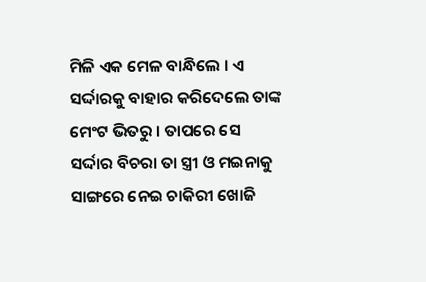ମିଳି ଏକ ମେଳ ବାନ୍ଧିଲେ । ଏ ସର୍ଦ୍ଦାରକୁ ବାହାର କରିଦେଲେ ତାଙ୍କ ମେଂଟ ଭିତରୁ । ତାପରେ ସେ ସର୍ଦ୍ଦାର ବିଚରା ତା ସ୍ତ୍ରୀ ଓ ମଇନାକୁ ସାଙ୍ଗରେ ନେଇ ଚାକିରୀ ଖୋଜି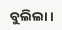ବୁଲିଲା ।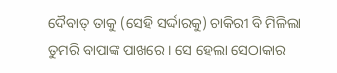ଦୈବାତ୍ ତାକୁ (ସେହି ସର୍ଦ୍ଦାରକୁ) ଚାକିରୀ ବି ମିଳିଲା ତୁମରି ବାପାଙ୍କ ପାଖରେ । ସେ ହେଲା ସେଠାକାର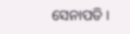ସେନାପତି ।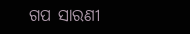ଗପ ସାରଣୀ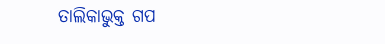ତାଲିକାଭୁକ୍ତ ଗପ